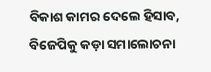ବିକାଶ କାମର ଦେଲେ ହିସାବ, ବିଜେପିକୁ କଡ଼ା ସମାଲୋଚନା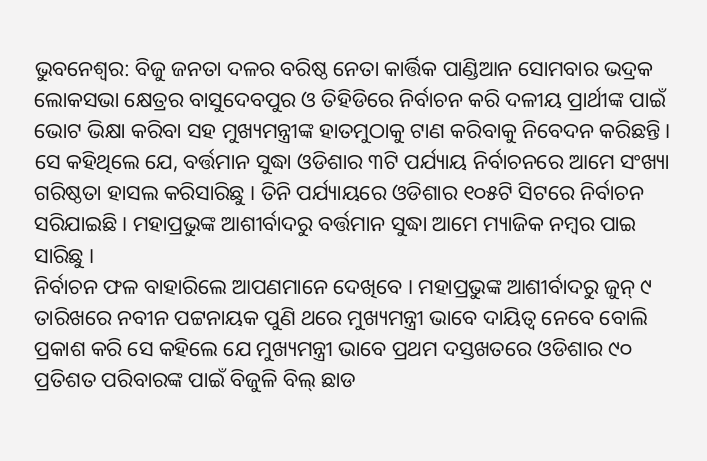ଭୁବନେଶ୍ୱର: ବିଜୁ ଜନତା ଦଳର ବରିଷ୍ଠ ନେତା କାର୍ତ୍ତିକ ପାଣ୍ଡିଆନ ସୋମବାର ଭଦ୍ରକ ଲୋକସଭା କ୍ଷେତ୍ରର ବାସୁଦେବପୁର ଓ ତିହିଡିରେ ନିର୍ବାଚନ କରି ଦଳୀୟ ପ୍ରାର୍ଥୀଙ୍କ ପାଇଁ ଭୋଟ ଭିକ୍ଷା କରିବା ସହ ମୁଖ୍ୟମନ୍ତ୍ରୀଙ୍କ ହାତମୁଠାକୁ ଟାଣ କରିବାକୁ ନିବେଦନ କରିଛନ୍ତି । ସେ କହିଥିଲେ ଯେ, ବର୍ତ୍ତମାନ ସୁଦ୍ଧା ଓଡିଶାର ୩ଟି ପର୍ଯ୍ୟାୟ ନିର୍ବାଚନରେ ଆମେ ସଂଖ୍ୟା ଗରିଷ୍ଠତା ହାସଲ କରିସାରିଛୁ । ତିନି ପର୍ଯ୍ୟାୟରେ ଓଡିଶାର ୧୦୫ଟି ସିଟରେ ନିର୍ବାଚନ ସରିଯାଇଛି । ମହାପ୍ରଭୁଙ୍କ ଆଶୀର୍ବାଦରୁ ବର୍ତ୍ତମାନ ସୁଦ୍ଧା ଆମେ ମ୍ୟାଜିକ ନମ୍ବର ପାଇ ସାରିଛୁ ।
ନିର୍ବାଚନ ଫଳ ବାହାରିଲେ ଆପଣମାନେ ଦେଖିବେ । ମହାପ୍ରଭୁଙ୍କ ଆଶୀର୍ବାଦରୁ ଜୁନ୍ ୯ ତାରିଖରେ ନବୀନ ପଟ୍ଟନାୟକ ପୁଣି ଥରେ ମୁଖ୍ୟମନ୍ତ୍ରୀ ଭାବେ ଦାୟିତ୍ୱ ନେବେ ବୋଲି ପ୍ରକାଶ କରି ସେ କହିଲେ ଯେ ମୁଖ୍ୟମନ୍ତ୍ରୀ ଭାବେ ପ୍ରଥମ ଦସ୍ତଖତରେ ଓଡିଶାର ୯୦ ପ୍ରତିଶତ ପରିବାରଙ୍କ ପାଇଁ ବିଜୁଳି ବିଲ୍ ଛାଡ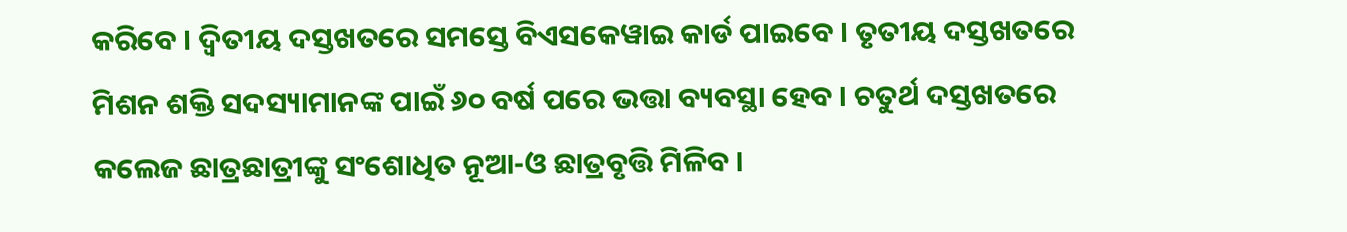କରିବେ । ଦ୍ୱିତୀୟ ଦସ୍ତଖତରେ ସମସ୍ତେ ବିଏସକେୱାଇ କାର୍ଡ ପାଇବେ । ତୃତୀୟ ଦସ୍ତଖତରେ ମିଶନ ଶକ୍ତି ସଦସ୍ୟାମାନଙ୍କ ପାଇଁ ୬୦ ବର୍ଷ ପରେ ଭତ୍ତା ବ୍ୟବସ୍ଥା ହେବ । ଚତୁର୍ଥ ଦସ୍ତଖତରେ କଲେଜ ଛାତ୍ରଛାତ୍ରୀଙ୍କୁ ସଂଶୋଧିତ ନୂଆ-ଓ ଛାତ୍ରବୃତ୍ତି ମିଳିବ ।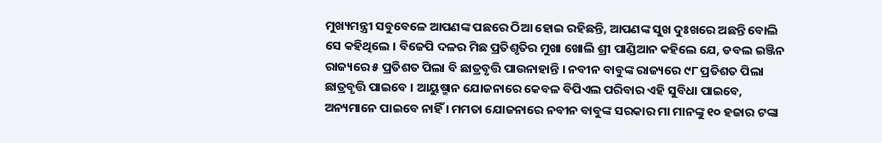ମୁଖ୍ୟମନ୍ତ୍ରୀ ସବୁବେଳେ ଆପଣଙ୍କ ପଛରେ ଠିଆ ହୋଇ ରହିଛନ୍ତି, ଆପଣଙ୍କ ସୁଖ ଦୁଃଖରେ ଅଛନ୍ତି ବୋଲି ସେ କହିଥିଲେ । ବିଜେପି ଦଳର ମିଛ ପ୍ରତିଶୃତିର ମୁଖା ଖୋଲି ଶ୍ରୀ ପାଣ୍ଡିଆନ କହିଲେ ଯେ, ଡବଲ ଇଞ୍ଜିନ ରାଜ୍ୟରେ ୫ ପ୍ରତିଶତ ପିଲା ବି ଛାତ୍ରବୃତ୍ତି ପାଉନାହାନ୍ତି । ନବୀନ ବାବୁଙ୍କ ରାଜ୍ୟରେ ୯୮ ପ୍ରତିଶତ ପିଲା ଛାତ୍ରବୃତ୍ତି ପାଇବେ । ଆୟୁଷ୍ମାନ ଯୋଜନାରେ କେବଳ ବିପିଏଲ ପରିବାର ଏହି ସୁବିଧା ପାଇବେ, ଅନ୍ୟମାନେ ପାଇବେ ନାହିଁ । ମମତା ଯୋଜନାରେ ନବୀନ ବାବୁଙ୍କ ସରକାର ମା ମାନଙ୍କୁ ୧୦ ହଜାର ଟଙ୍କା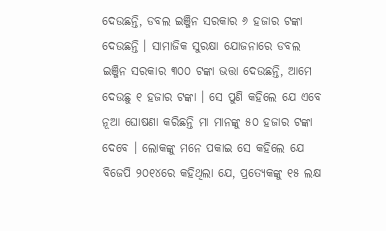ଦେଉଛନ୍ତି, ଡବଲ ଇଞ୍ଜିନ ସରକାର ୬ ହଜାର ଟଙ୍କା ଦେଉଛନ୍ତି । ସାମାଜିକ ସୁରକ୍ଷା ଯୋଜନାରେ ଡବଲ ଇଞ୍ଜିନ ସରକାର ୩୦୦ ଟଙ୍କା ଭତ୍ତା ଦେଉଛନ୍ତି, ଆମେ ଦେଉଛୁ ୧ ହଜାର ଟଙ୍କା । ସେ ପୁଣି କହିଲେ ଯେ ଏବେ ନୂଆ ଘୋଷଣା କରିଛନ୍ତି ମା ମାନଙ୍କୁ ୫୦ ହଜାର ଟଙ୍କା ଦେବେ । ଲୋକଙ୍କୁ ମନେ ପକାଇ ସେ କହିଲେ ଯେ ବିଜେପି ୨୦୧୪ରେ କହିଥିଲା ଯେ, ପ୍ରତ୍ୟେକଙ୍କୁ ୧୫ ଲକ୍ଷ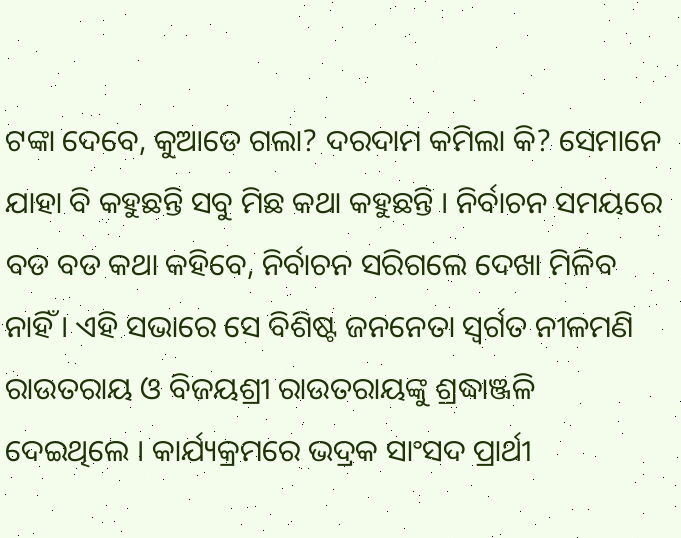ଟଙ୍କା ଦେବେ, କୁଆଡେ ଗଲା? ଦରଦାମ କମିଲା କି? ସେମାନେ ଯାହା ବି କହୁଛନ୍ତି ସବୁ ମିଛ କଥା କହୁଛନ୍ତି । ନିର୍ବାଚନ ସମୟରେ ବଡ ବଡ କଥା କହିବେ, ନିର୍ବାଚନ ସରିଗଲେ ଦେଖା ମିଳିବ ନାହିଁ । ଏହି ସଭାରେ ସେ ବିଶିଷ୍ଟ ଜନନେତା ସ୍ୱର୍ଗତ ନୀଳମଣି ରାଉତରାୟ ଓ ବିଜୟଶ୍ରୀ ରାଉତରାୟଙ୍କୁ ଶ୍ରଦ୍ଧାଞ୍ଜଳି ଦେଇଥିଲେ । କାର୍ଯ୍ୟକ୍ରମରେ ଭଦ୍ରକ ସାଂସଦ ପ୍ରାର୍ଥୀ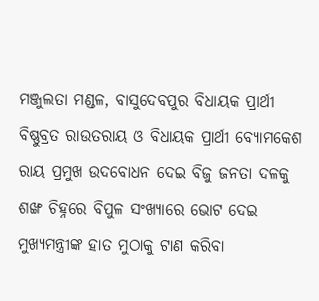ମଞ୍ଜୁଲତା ମଣ୍ଡଳ, ବାସୁଦେବପୁର ବିଧାୟକ ପ୍ରାର୍ଥୀ ବିଷ୍ଣୁବ୍ରତ ରାଉତରାୟ ଓ ବିଧାୟକ ପ୍ରାର୍ଥୀ ବ୍ୟୋମକେଶ ରାୟ ପ୍ରମୁଖ ଉଦବୋଧନ ଦେଇ ବିଜୁ ଜନତା ଦଳକୁ ଶଙ୍ଖ ଚିହ୍ନରେ ବିପୁଳ ସଂଖ୍ୟାରେ ଭୋଟ ଦେଇ ମୁଖ୍ୟମନ୍ତ୍ରୀଙ୍କ ହାତ ମୁଠାକୁ ଟାଣ କରିବା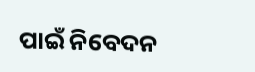ପାଇଁ ନିବେଦନ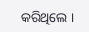କରିଥିଲେ ।